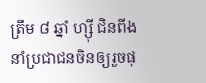ត្រឹម ៨ ឆ្នាំ ហ្ស៊ី ជិនពីង នាំប្រជាជនចិនឲ្យរួចផុ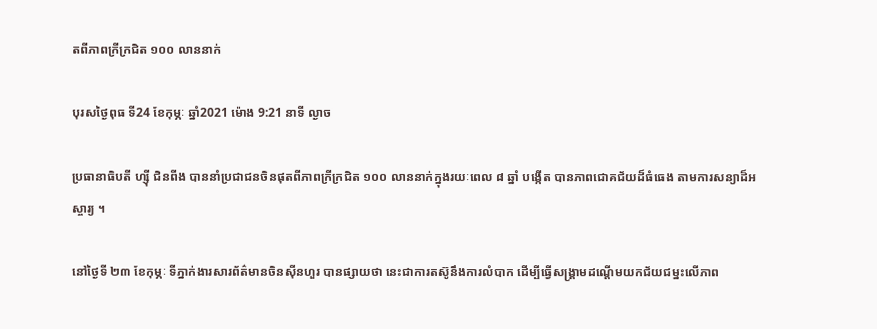តពីភាពក្រីក្រជិត ១០០ លាននាក់

បុរសថ្ងៃពុធ ទី24 ខែកុម្ភៈ ឆ្នាំ2021 ម៉ោង 9:21 នាទី ល្ងាច

ប្រធានាធិបតី ហ្ស៊ី ជិនពីង បាននាំប្រជាជនចិនផុតពីភាពក្រីក្រជិត ១០០ លាននាក់ក្នុងរយៈពេល ៨ ឆ្នាំ បង្កើត បានភាពជោគជ័យដ៏ធំធេង តាមការសន្យាដ៏អស្ចារ្យ ។

នៅថ្ងៃទី ២៣ ខែកុម្ភៈ ទីភ្នាក់ងារសារព័ត៌មានចិនស៊ីនហួរ បានផ្សាយថា នេះជាការតស៊ូនឹងការលំបាក ដើម្បីធ្វើសង្រ្គាមដណ្តើមយកជ័យជម្នះលើភាព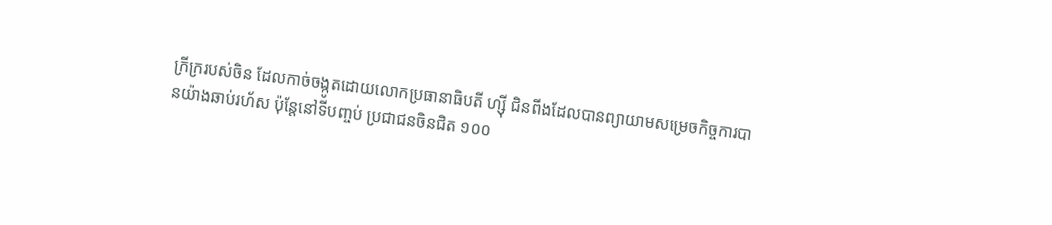ក្រីក្ររបស់ចិន ដែលកាច់ចង្កូតដោយលោកប្រធានាធិបតី ហ្ស៊ី ជិនពីងដែលបានព្យាយាមសម្រេចកិច្ចការបានយ៉ាងឆាប់រហ័ស ប៉ុន្តែនៅទីបញ្ចប់ ប្រជាជនចិនជិត ១០០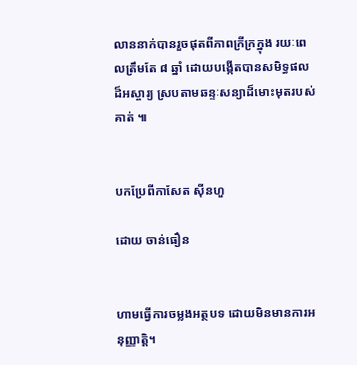លាននាក់បានរួចផុតពីភាពក្រីក្រក្នុង រយៈពេលត្រឹមតែ ៨ ឆ្នាំ ដោយបង្កើតបានសមិទ្ធផលដ៏អស្ចារ្យ ស្របតាមឆន្ទៈសន្យាដ៏មោះមុតរបស់គាត់ ៕


បកប្រែពីកាសែត ស៊ីនហួ

ដោយ ចាន់ធឿន


ហាមធ្វើការចម្លងអត្ថបទ ដោយមិនមានការអនុញ្ញាត្តិ។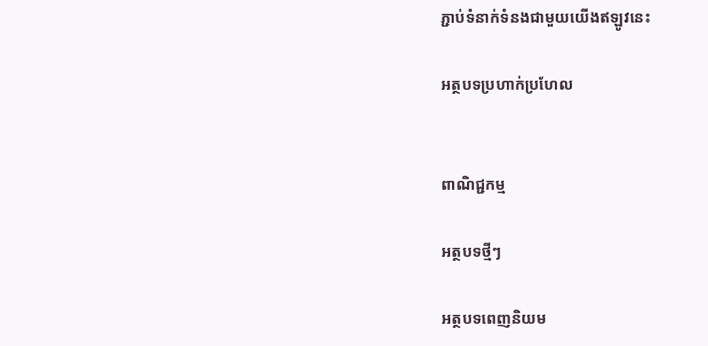ភ្ជាប់ទំនាក់ទំនងជាមួយយើងឥឡូវនេះ

អត្ថបទប្រហាក់ប្រហែល


ពាណិជ្ជកម្ម

អត្ថបទថ្មីៗ

អត្ថបទពេញនិយម